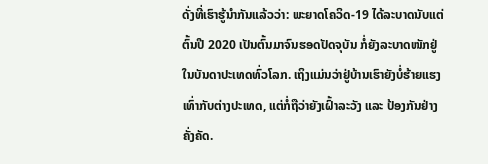ດັ່ງທີ່ເຮົາຮູ້ນໍາກັນແລ້ວວ່າ: ພະຍາດໂຄວິດ-19 ໄດ້ລະບາດນັບແຕ່ຕົ້ນປີ 2020 ເປັນຕົ້ນມາຈົນຮອດປັດຈຸບັນ ກໍ່ຍັງລະບາດໜັກຢູ່ໃນບັນດາປະເທດທົ່ວໂລກ. ເຖິງແມ່ນວ່າຢູ່ບ້ານເຮົາຍັງບໍ່ຮ້າຍແຮງເທົ່າກັບຕ່າງປະເທດ, ແຕ່ກໍ່ຖືວ່າຍັງເຝົ້າລະວັງ ແລະ ປ້ອງກັນຢ່າງຄັ່ງຄັດ.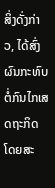ສິ່ງດັ່ງກ່າວ, ໄດ້ສົ່ງຜົນກະທົບຕໍ່ກົນໄກເສດຖະກິດ ໂດຍສະ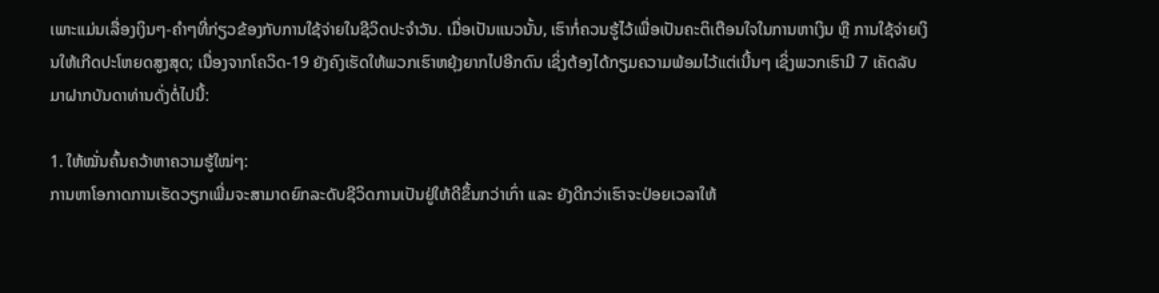ເພາະແມ່ນເລື່ອງເງິນໆ-ຄຳໆທີ່ກ່ຽວຂ້ອງກັບການໃຊ້ຈ່າຍໃນຊີວິດປະຈໍາວັນ. ເມື່ອເປັນແນວນັ້ນ, ເຮົາກໍ່ຄວນຮູ້ໄວ້ເພື່ອເປັນຄະຕິເຕືອນໃຈໃນການຫາເງິນ ຫຼື ການໃຊ້ຈ່າຍເງິນໃຫ້ເກີດປະໂຫຍດສູງສຸດ; ເນື່ອງຈາກໂຄວິດ-19 ຍັງຄົງເຮັດໃຫ້ພວກເຮົາຫຍຸ້ງຍາກໄປອີກດົນ ເຊິ່ງຕ້ອງໄດ້ກຽມຄວາມພ້ອມໄວ້ແຕ່ເນີ້ນໆ ເຊິ່ງພວກເຮົາມີ 7 ເຄັດລັບມາຝາກບັນດາທ່ານດັ່ງຕໍ່ໄປນີ້:

1. ໃຫ້ໝັ່ນຄົ້ນຄວ້າຫາຄວາມຮູ້ໃໝ່ໆ:
ການຫາໂອກາດການເຮັດວຽກເພີ່ມຈະສາມາດຍົກລະດັບຊີວິດການເປັນຢູ່ໃຫ້ດີຂຶ້ນກວ່າເກົ່າ ແລະ ຍັງດີກວ່າເຮົາຈະປ່ອຍເວລາໃຫ້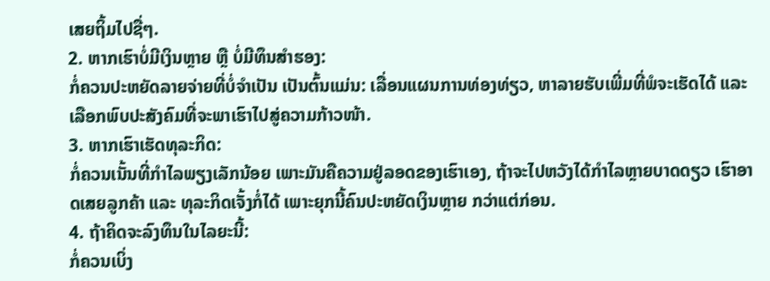ເສຍຖິ້ມໄປຊື່ໆ.
2. ຫາກເຮົາບໍ່ມີເງິນຫຼາຍ ຫຼື ບໍ່ມີທຶນສໍາຮອງ:
ກໍ່ຄວນປະຫຍັດລາຍຈ່າຍທີ່ບໍ່ຈໍາເປັນ ເປັນຕົ້ນແມ່ນ: ເລື່ອນແຜນການທ່ອງທ່ຽວ, ຫາລາຍຮັບເພີ່ມທີ່ພໍຈະເຮັດໄດ້ ແລະ ເລືອກພົບປະສັງຄົມທີ່ຈະພາເຮົາໄປສູ່ຄວາມກ້າວໜ້າ.
3. ຫາກເຮົາເຮັດທຸລະກິດ:
ກໍ່ຄວນເນັ້ນທີ່ກໍາໄລພຽງເລັກນ້ອຍ ເພາະມັນຄືຄວາມຢູ່ລອດຂອງເຮົາເອງ, ຖ້າຈະໄປຫວັງໄດ້ກໍາໄລຫຼາຍບາດດຽວ ເຮົາອາດເສຍລູກຄ້າ ແລະ ທຸລະກິດເຈັ້ງກໍ່ໄດ້ ເພາະຍຸກນີ້ຄົນປະຫຍັດເງິນຫຼາຍ ກວ່າແຕ່ກ່ອນ.
4. ຖ້າຄິດຈະລົງທຶນໃນໄລຍະນີ້:
ກໍ່ຄວນເບິ່ງ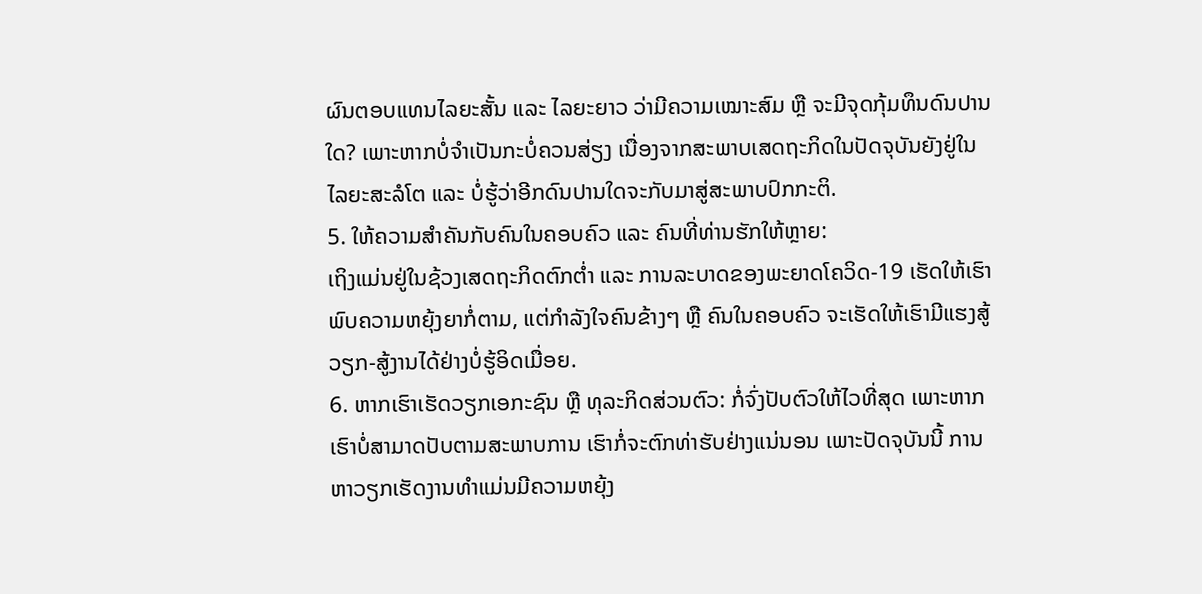ຜົນຕອບແທນໄລຍະສັ້ນ ແລະ ໄລຍະຍາວ ວ່າມີຄວາມເໝາະສົມ ຫຼື ຈະມີຈຸດກຸ້ມທຶນດົນປານໃດ? ເພາະຫາກບໍ່ຈໍາເປັນກະບໍ່ຄວນສ່ຽງ ເນື່ອງຈາກສະພາບເສດຖະກິດໃນປັດຈຸບັນຍັງຢູ່ໃນໄລຍະສະລໍໂຕ ແລະ ບໍ່ຮູ້ວ່າອີກດົນປານໃດຈະກັບມາສູ່ສະພາບປົກກະຕິ.
5. ໃຫ້ຄວາມສໍາຄັນກັບຄົນໃນຄອບຄົວ ແລະ ຄົນທີ່ທ່ານຮັກໃຫ້ຫຼາຍ:
ເຖິງແມ່ນຢູ່ໃນຊ້ວງເສດຖະກິດຕົກຕໍ່າ ແລະ ການລະບາດຂອງພະຍາດໂຄວິດ-19 ເຮັດໃຫ້ເຮົາພົບຄວາມຫຍຸ້ງຍາກໍ່ຕາມ, ແຕ່ກໍາລັງໃຈຄົນຂ້າງໆ ຫຼື ຄົນໃນຄອບຄົວ ຈະເຮັດໃຫ້ເຮົາມີແຮງສູ້ວຽກ-ສູ້ງານໄດ້ຢ່າງບໍ່ຮູ້ອິດເມື່ອຍ.
6. ຫາກເຮົາເຮັດວຽກເອກະຊົນ ຫຼື ທຸລະກິດສ່ວນຕົວ: ກໍ່ຈົ່ງປັບຕົວໃຫ້ໄວທີ່ສຸດ ເພາະຫາກເຮົາບໍ່ສາມາດປັບຕາມສະພາບການ ເຮົາກໍ່ຈະຕົກທ່າຮັບຢ່າງແນ່ນອນ ເພາະປັດຈຸບັນນີ້ ການຫາວຽກເຮັດງານທຳແມ່ນມີຄວາມຫຍຸ້ງ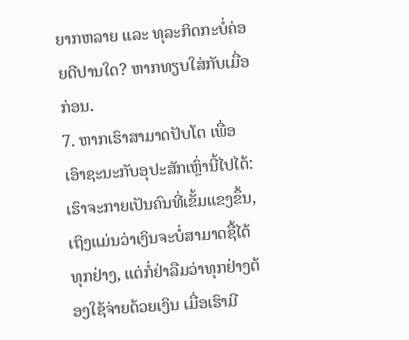ຍາກຫລາຍ ແລະ ທຸລະກິດກະບໍ່ຄ່ອຍດີປານໃດ? ຫາກທຽບໃສ່ກັບເມື່ອກ່ອນ.
7. ຫາກເຮົາສາມາດປັບໂຕ ເພື່ອເອົາຊະນະກັບອຸປະສັກເຫຼົ່ານີ້ໄປໄດ້:
ເຮົາຈະກາຍເປັນຄົນທີ່ເຂັ້ມແຂງຂຶ້ນ, ເຖິງແມ່ນວ່າເງິນຈະບໍ່ສາມາດຊື້ໄດ້ທຸກຢ່າງ, ແຕ່ກໍ່ຢ່າລືມວ່າທຸກຢ່າງຕ້ອງໃຊ້ຈ່າຍດ້ວຍເງິນ ເມື່ອເຮົາມີ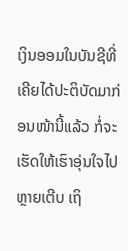ເງິນອອມໃນບັນຊີທີ່ເຄີຍໄດ້ປະຕິບັດມາກ່ອນໜ້ານີ້ແລ້ວ ກໍ່ຈະເຮັດໃຫ້ເຮົາອຸ່ນໃຈໄປຫຼາຍເຕີບ ເຖິ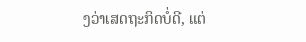ງວ່າເສດຖະກິດບໍ່ດີ, ແຕ່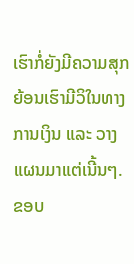ເຮົາກໍ່ຍັງມີຄວາມສຸກ ຍ້ອນເຮົາມີວິໃນທາງການເງິນ ແລະ ວາງແຜນມາແຕ່ເນີ້ນໆ.
ຂອບ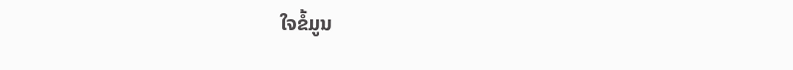ໃຈຂໍ້ມູນ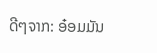ດີໆຈາກ: ອ໋ອມມັນ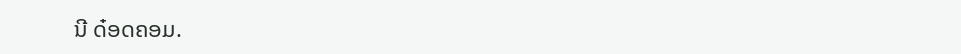ນີ ດ໋ອດຄອມ.